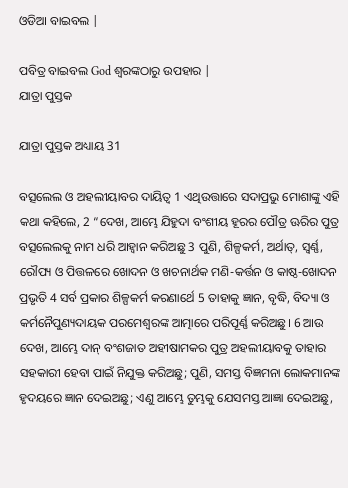ଓଡିଆ ବାଇବଲ |

ପବିତ୍ର ବାଇବଲ God ଶ୍ବରଙ୍କଠାରୁ ଉପହାର |
ଯାତ୍ରା ପୁସ୍ତକ

ଯାତ୍ରା ପୁସ୍ତକ ଅଧ୍ୟାୟ 31

ବତ୍ସଲେଲ ଓ ଅହଲୀୟାବର ଦାୟିତ୍ୱ 1 ଏଥିଉତ୍ତାରେ ସଦାପ୍ରଭୁ ମୋଶାଙ୍କୁ ଏହି କଥା କହିଲେ, 2 “ଦେଖ, ଆମ୍ଭେ ଯିହୁଦା ବଂଶୀୟ ହୂରର ପୌତ୍ର ଊରିର ପୁତ୍ର ବତ୍ସଲେଲକୁ ନାମ ଧରି ଆହ୍ୱାନ କରିଅଛୁ 3 ପୁଣି, ଶିଳ୍ପକର୍ମ, ଅର୍ଥାତ୍‍, ସ୍ୱର୍ଣ୍ଣ, ରୌପ୍ୟ ଓ ପିତ୍ତଳରେ ଖୋଦନ ଓ ଖଚନାର୍ଥକ ମଣି-କର୍ତ୍ତନ ଓ କାଷ୍ଠ-ଖୋଦନ ପ୍ରଭୃତି 4 ସର୍ବ ପ୍ରକାର ଶିଳ୍ପକର୍ମ କରଣାର୍ଥେ 5 ତାହାକୁ ଜ୍ଞାନ, ବୃଦ୍ଧି, ବିଦ୍ୟା ଓ କର୍ମନୈପୁଣ୍ୟଦାୟକ ପରମେଶ୍ୱରଙ୍କ ଆତ୍ମାରେ ପରିପୂର୍ଣ୍ଣ କରିଅଛୁ। 6 ଆଉ ଦେଖ, ଆମ୍ଭେ ଦାନ୍ ବଂଶଜାତ ଅହୀଷାମକର ପୁତ୍ର ଅହଲୀୟାବକୁ ତାହାର ସହକାରୀ ହେବା ପାଇଁ ନିଯୁକ୍ତ କରିଅଛୁ; ପୁଣି, ସମସ୍ତ ବିଜ୍ଞମନା ଲୋକମାନଙ୍କ ହୃଦୟରେ ଜ୍ଞାନ ଦେଇଅଛୁ; ଏଣୁ ଆମ୍ଭେ ତୁମ୍ଭକୁ ଯେସମସ୍ତ ଆଜ୍ଞା ଦେଇଅଛୁ,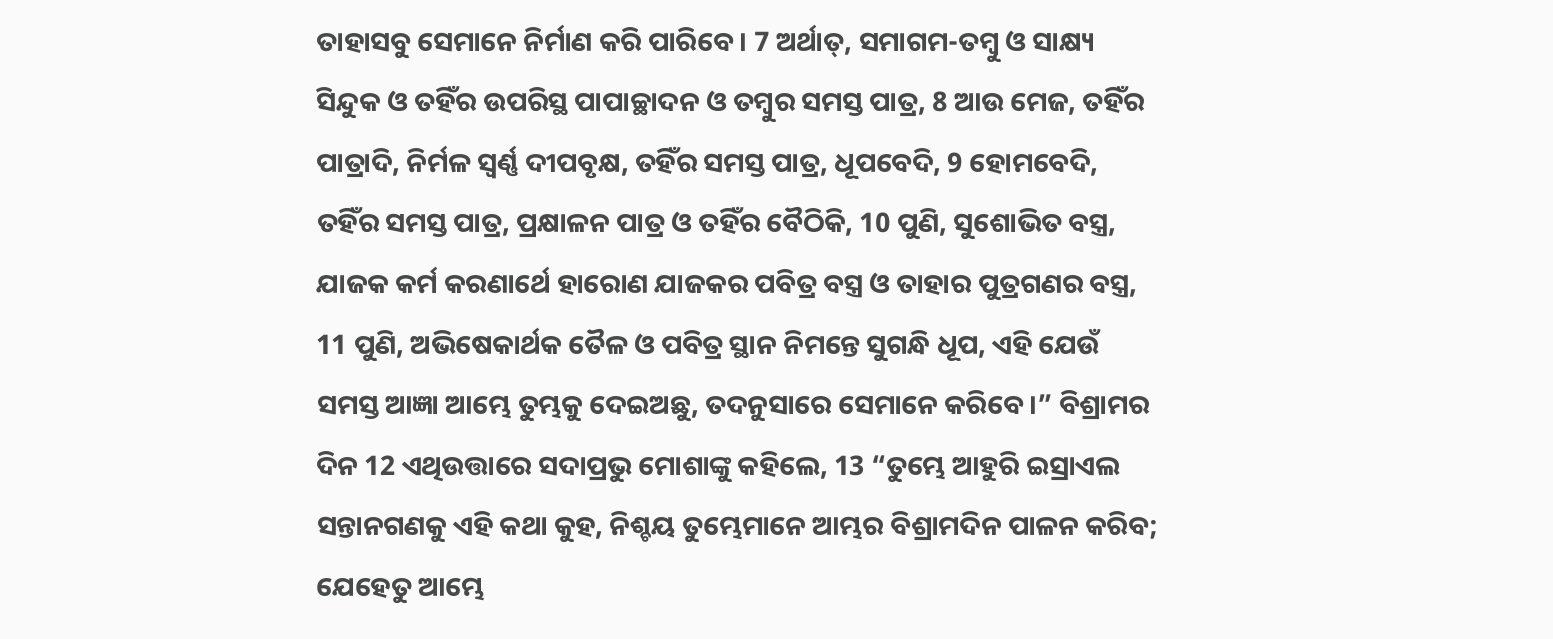ତାହାସବୁ ସେମାନେ ନିର୍ମାଣ କରି ପାରିବେ। 7 ଅର୍ଥାତ୍‍, ସମାଗମ-ତମ୍ବୁ ଓ ସାକ୍ଷ୍ୟ ସିନ୍ଦୁକ ଓ ତହିଁର ଉପରିସ୍ଥ ପାପାଚ୍ଛାଦନ ଓ ତମ୍ବୁର ସମସ୍ତ ପାତ୍ର, 8 ଆଉ ମେଜ, ତହିଁର ପାତ୍ରାଦି, ନିର୍ମଳ ସ୍ୱର୍ଣ୍ଣ ଦୀପବୃକ୍ଷ, ତହିଁର ସମସ୍ତ ପାତ୍ର, ଧୂପବେଦି, 9 ହୋମବେଦି, ତହିଁର ସମସ୍ତ ପାତ୍ର, ପ୍ରକ୍ଷାଳନ ପାତ୍ର ଓ ତହିଁର ବୈଠିକି, 10 ପୁଣି, ସୁଶୋଭିତ ବସ୍ତ୍ର, ଯାଜକ କର୍ମ କରଣାର୍ଥେ ହାରୋଣ ଯାଜକର ପବିତ୍ର ବସ୍ତ୍ର ଓ ତାହାର ପୁତ୍ରଗଣର ବସ୍ତ୍ର, 11 ପୁଣି, ଅଭିଷେକାର୍ଥକ ତୈଳ ଓ ପବିତ୍ର ସ୍ଥାନ ନିମନ୍ତେ ସୁଗନ୍ଧି ଧୂପ, ଏହି ଯେଉଁ ସମସ୍ତ ଆଜ୍ଞା ଆମ୍ଭେ ତୁମ୍ଭକୁ ଦେଇଅଛୁ, ତଦନୁସାରେ ସେମାନେ କରିବେ।” ବିଶ୍ରାମର ଦିନ 12 ଏଥିଉତ୍ତାରେ ସଦାପ୍ରଭୁ ମୋଶାଙ୍କୁ କହିଲେ, 13 “ତୁମ୍ଭେ ଆହୁରି ଇସ୍ରାଏଲ ସନ୍ତାନଗଣକୁ ଏହି କଥା କୁହ, ନିଶ୍ଚୟ ତୁମ୍ଭେମାନେ ଆମ୍ଭର ବିଶ୍ରାମଦିନ ପାଳନ କରିବ; ଯେହେତୁ ଆମ୍ଭେ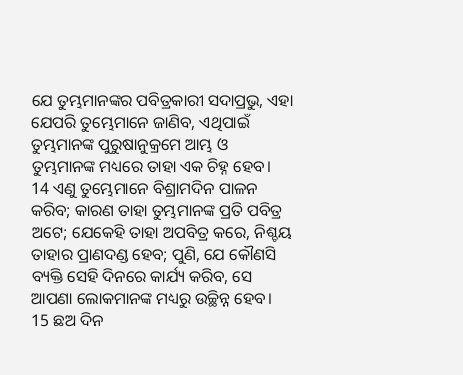ଯେ ତୁମ୍ଭମାନଙ୍କର ପବିତ୍ରକାରୀ ସଦାପ୍ରଭୁ, ଏହା ଯେପରି ତୁମ୍ଭେମାନେ ଜାଣିବ, ଏଥିପାଇଁ ତୁମ୍ଭମାନଙ୍କ ପୁରୁଷାନୁକ୍ରମେ ଆମ୍ଭ ଓ ତୁମ୍ଭମାନଙ୍କ ମଧ୍ୟରେ ତାହା ଏକ ଚିହ୍ନ ହେବ। 14 ଏଣୁ ତୁମ୍ଭେମାନେ ବିଶ୍ରାମଦିନ ପାଳନ କରିବ; କାରଣ ତାହା ତୁମ୍ଭମାନଙ୍କ ପ୍ରତି ପବିତ୍ର ଅଟେ; ଯେକେହି ତାହା ଅପବିତ୍ର କରେ, ନିଶ୍ଚୟ ତାହାର ପ୍ରାଣଦଣ୍ଡ ହେବ; ପୁଣି, ଯେ କୌଣସି ବ୍ୟକ୍ତି ସେହି ଦିନରେ କାର୍ଯ୍ୟ କରିବ, ସେ ଆପଣା ଲୋକମାନଙ୍କ ମଧ୍ୟରୁ ଉଚ୍ଛିନ୍ନ ହେବ। 15 ଛଅ ଦିନ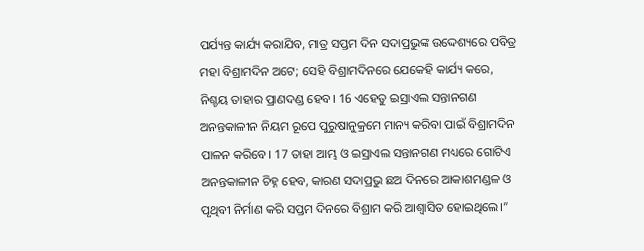ପର୍ଯ୍ୟନ୍ତ କାର୍ଯ୍ୟ କରାଯିବ, ମାତ୍ର ସପ୍ତମ ଦିନ ସଦାପ୍ରଭୁଙ୍କ ଉଦ୍ଦେଶ୍ୟରେ ପବିତ୍ର ମହା ବିଶ୍ରାମଦିନ ଅଟେ; ସେହି ବିଶ୍ରାମଦିନରେ ଯେକେହି କାର୍ଯ୍ୟ କରେ, ନିଶ୍ଚୟ ତାହାର ପ୍ରାଣଦଣ୍ଡ ହେବ। 16 ଏହେତୁ ଇସ୍ରାଏଲ ସନ୍ତାନଗଣ ଅନନ୍ତକାଳୀନ ନିୟମ ରୂପେ ପୁରୁଷାନୁକ୍ରମେ ମାନ୍ୟ କରିବା ପାଇଁ ବିଶ୍ରାମଦିନ ପାଳନ କରିବେ। 17 ତାହା ଆମ୍ଭ ଓ ଇସ୍ରାଏଲ ସନ୍ତାନଗଣ ମଧ୍ୟରେ ଗୋଟିଏ ଅନନ୍ତକାଳୀନ ଚିହ୍ନ ହେବ, କାରଣ ସଦାପ୍ରଭୁ ଛଅ ଦିନରେ ଆକାଶମଣ୍ଡଳ ଓ ପୃଥିବୀ ନିର୍ମାଣ କରି ସପ୍ତମ ଦିନରେ ବିଶ୍ରାମ କରି ଆଶ୍ୱାସିତ ହୋଇଥିଲେ।”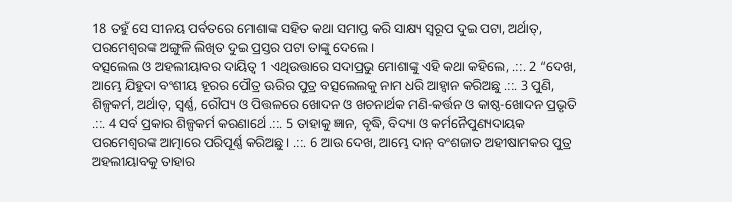18 ତହୁଁ ସେ ସୀନୟ ପର୍ବତରେ ମୋଶାଙ୍କ ସହିତ କଥା ସମାପ୍ତ କରି ସାକ୍ଷ୍ୟ ସ୍ୱରୂପ ଦୁଇ ପଟା, ଅର୍ଥାତ୍‍, ପରମେଶ୍ୱରଙ୍କ ଅଙ୍ଗୁଳି ଲିଖିତ ଦୁଇ ପ୍ରସ୍ତର ପଟା ତାଙ୍କୁ ଦେଲେ।
ବତ୍ସଲେଲ ଓ ଅହଲୀୟାବର ଦାୟିତ୍ୱ 1 ଏଥିଉତ୍ତାରେ ସଦାପ୍ରଭୁ ମୋଶାଙ୍କୁ ଏହି କଥା କହିଲେ, .::. 2 “ଦେଖ, ଆମ୍ଭେ ଯିହୁଦା ବଂଶୀୟ ହୂରର ପୌତ୍ର ଊରିର ପୁତ୍ର ବତ୍ସଲେଲକୁ ନାମ ଧରି ଆହ୍ୱାନ କରିଅଛୁ .::. 3 ପୁଣି, ଶିଳ୍ପକର୍ମ, ଅର୍ଥାତ୍‍, ସ୍ୱର୍ଣ୍ଣ, ରୌପ୍ୟ ଓ ପିତ୍ତଳରେ ଖୋଦନ ଓ ଖଚନାର୍ଥକ ମଣି-କର୍ତ୍ତନ ଓ କାଷ୍ଠ-ଖୋଦନ ପ୍ରଭୃତି .::. 4 ସର୍ବ ପ୍ରକାର ଶିଳ୍ପକର୍ମ କରଣାର୍ଥେ .::. 5 ତାହାକୁ ଜ୍ଞାନ, ବୃଦ୍ଧି, ବିଦ୍ୟା ଓ କର୍ମନୈପୁଣ୍ୟଦାୟକ ପରମେଶ୍ୱରଙ୍କ ଆତ୍ମାରେ ପରିପୂର୍ଣ୍ଣ କରିଅଛୁ। .::. 6 ଆଉ ଦେଖ, ଆମ୍ଭେ ଦାନ୍ ବଂଶଜାତ ଅହୀଷାମକର ପୁତ୍ର ଅହଲୀୟାବକୁ ତାହାର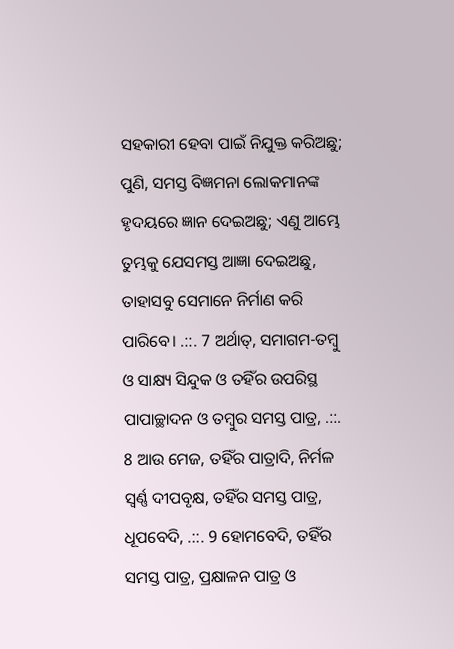ସହକାରୀ ହେବା ପାଇଁ ନିଯୁକ୍ତ କରିଅଛୁ; ପୁଣି, ସମସ୍ତ ବିଜ୍ଞମନା ଲୋକମାନଙ୍କ ହୃଦୟରେ ଜ୍ଞାନ ଦେଇଅଛୁ; ଏଣୁ ଆମ୍ଭେ ତୁମ୍ଭକୁ ଯେସମସ୍ତ ଆଜ୍ଞା ଦେଇଅଛୁ, ତାହାସବୁ ସେମାନେ ନିର୍ମାଣ କରି ପାରିବେ। .::. 7 ଅର୍ଥାତ୍‍, ସମାଗମ-ତମ୍ବୁ ଓ ସାକ୍ଷ୍ୟ ସିନ୍ଦୁକ ଓ ତହିଁର ଉପରିସ୍ଥ ପାପାଚ୍ଛାଦନ ଓ ତମ୍ବୁର ସମସ୍ତ ପାତ୍ର, .::. 8 ଆଉ ମେଜ, ତହିଁର ପାତ୍ରାଦି, ନିର୍ମଳ ସ୍ୱର୍ଣ୍ଣ ଦୀପବୃକ୍ଷ, ତହିଁର ସମସ୍ତ ପାତ୍ର, ଧୂପବେଦି, .::. 9 ହୋମବେଦି, ତହିଁର ସମସ୍ତ ପାତ୍ର, ପ୍ରକ୍ଷାଳନ ପାତ୍ର ଓ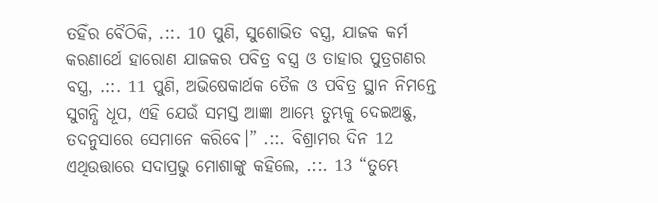ତହିଁର ବୈଠିକି, .::. 10 ପୁଣି, ସୁଶୋଭିତ ବସ୍ତ୍ର, ଯାଜକ କର୍ମ କରଣାର୍ଥେ ହାରୋଣ ଯାଜକର ପବିତ୍ର ବସ୍ତ୍ର ଓ ତାହାର ପୁତ୍ରଗଣର ବସ୍ତ୍ର, .::. 11 ପୁଣି, ଅଭିଷେକାର୍ଥକ ତୈଳ ଓ ପବିତ୍ର ସ୍ଥାନ ନିମନ୍ତେ ସୁଗନ୍ଧି ଧୂପ, ଏହି ଯେଉଁ ସମସ୍ତ ଆଜ୍ଞା ଆମ୍ଭେ ତୁମ୍ଭକୁ ଦେଇଅଛୁ, ତଦନୁସାରେ ସେମାନେ କରିବେ।” .::. ବିଶ୍ରାମର ଦିନ 12 ଏଥିଉତ୍ତାରେ ସଦାପ୍ରଭୁ ମୋଶାଙ୍କୁ କହିଲେ, .::. 13 “ତୁମ୍ଭେ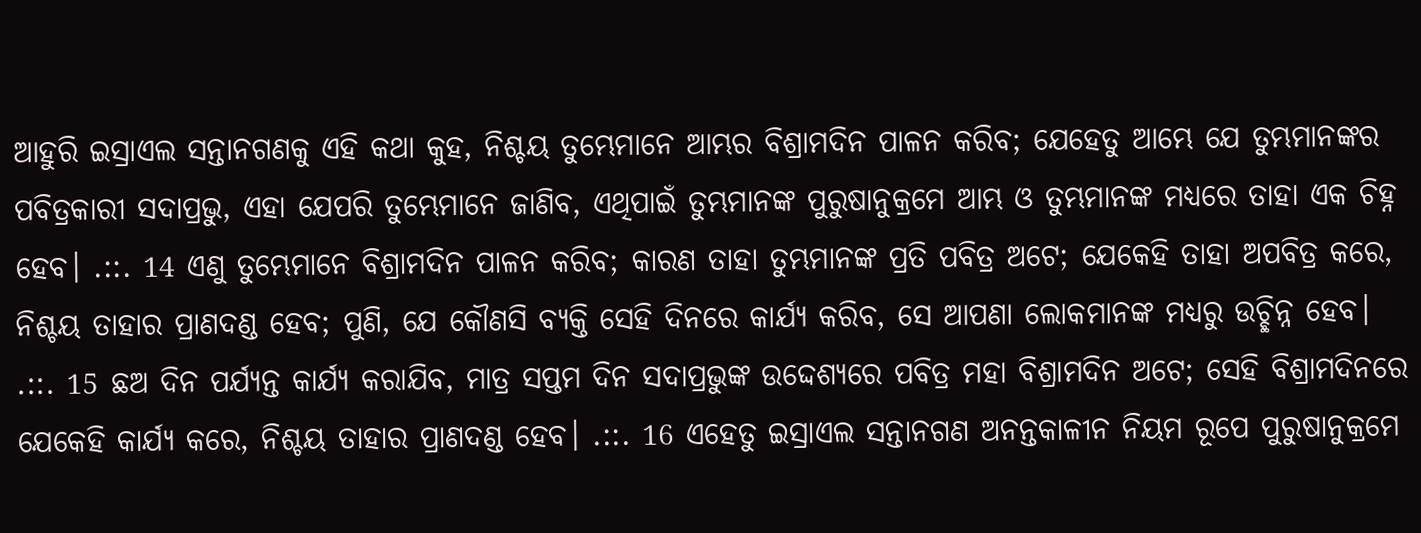ଆହୁରି ଇସ୍ରାଏଲ ସନ୍ତାନଗଣକୁ ଏହି କଥା କୁହ, ନିଶ୍ଚୟ ତୁମ୍ଭେମାନେ ଆମ୍ଭର ବିଶ୍ରାମଦିନ ପାଳନ କରିବ; ଯେହେତୁ ଆମ୍ଭେ ଯେ ତୁମ୍ଭମାନଙ୍କର ପବିତ୍ରକାରୀ ସଦାପ୍ରଭୁ, ଏହା ଯେପରି ତୁମ୍ଭେମାନେ ଜାଣିବ, ଏଥିପାଇଁ ତୁମ୍ଭମାନଙ୍କ ପୁରୁଷାନୁକ୍ରମେ ଆମ୍ଭ ଓ ତୁମ୍ଭମାନଙ୍କ ମଧ୍ୟରେ ତାହା ଏକ ଚିହ୍ନ ହେବ। .::. 14 ଏଣୁ ତୁମ୍ଭେମାନେ ବିଶ୍ରାମଦିନ ପାଳନ କରିବ; କାରଣ ତାହା ତୁମ୍ଭମାନଙ୍କ ପ୍ରତି ପବିତ୍ର ଅଟେ; ଯେକେହି ତାହା ଅପବିତ୍ର କରେ, ନିଶ୍ଚୟ ତାହାର ପ୍ରାଣଦଣ୍ଡ ହେବ; ପୁଣି, ଯେ କୌଣସି ବ୍ୟକ୍ତି ସେହି ଦିନରେ କାର୍ଯ୍ୟ କରିବ, ସେ ଆପଣା ଲୋକମାନଙ୍କ ମଧ୍ୟରୁ ଉଚ୍ଛିନ୍ନ ହେବ। .::. 15 ଛଅ ଦିନ ପର୍ଯ୍ୟନ୍ତ କାର୍ଯ୍ୟ କରାଯିବ, ମାତ୍ର ସପ୍ତମ ଦିନ ସଦାପ୍ରଭୁଙ୍କ ଉଦ୍ଦେଶ୍ୟରେ ପବିତ୍ର ମହା ବିଶ୍ରାମଦିନ ଅଟେ; ସେହି ବିଶ୍ରାମଦିନରେ ଯେକେହି କାର୍ଯ୍ୟ କରେ, ନିଶ୍ଚୟ ତାହାର ପ୍ରାଣଦଣ୍ଡ ହେବ। .::. 16 ଏହେତୁ ଇସ୍ରାଏଲ ସନ୍ତାନଗଣ ଅନନ୍ତକାଳୀନ ନିୟମ ରୂପେ ପୁରୁଷାନୁକ୍ରମେ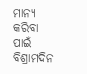ମାନ୍ୟ କରିବା ପାଇଁ ବିଶ୍ରାମଦିନ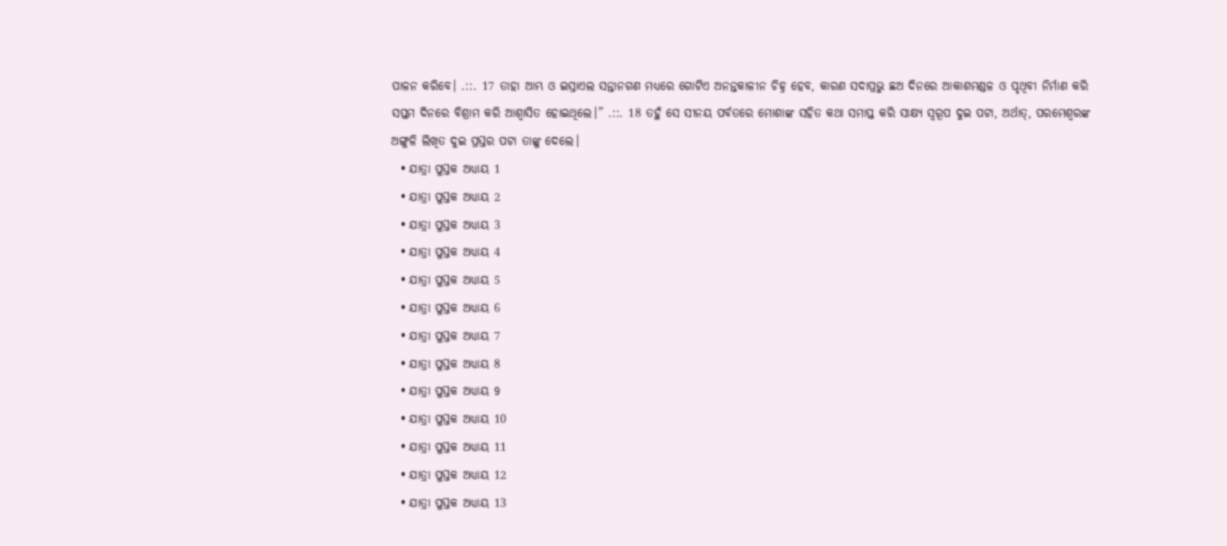ପାଳନ କରିବେ। .::. 17 ତାହା ଆମ୍ଭ ଓ ଇସ୍ରାଏଲ ସନ୍ତାନଗଣ ମଧ୍ୟରେ ଗୋଟିଏ ଅନନ୍ତକାଳୀନ ଚିହ୍ନ ହେବ, କାରଣ ସଦାପ୍ରଭୁ ଛଅ ଦିନରେ ଆକାଶମଣ୍ଡଳ ଓ ପୃଥିବୀ ନିର୍ମାଣ କରି ସପ୍ତମ ଦିନରେ ବିଶ୍ରାମ କରି ଆଶ୍ୱାସିତ ହୋଇଥିଲେ।” .::. 18 ତହୁଁ ସେ ସୀନୟ ପର୍ବତରେ ମୋଶାଙ୍କ ସହିତ କଥା ସମାପ୍ତ କରି ସାକ୍ଷ୍ୟ ସ୍ୱରୂପ ଦୁଇ ପଟା, ଅର୍ଥାତ୍‍, ପରମେଶ୍ୱରଙ୍କ ଅଙ୍ଗୁଳି ଲିଖିତ ଦୁଇ ପ୍ରସ୍ତର ପଟା ତାଙ୍କୁ ଦେଲେ।
  • ଯାତ୍ରା ପୁସ୍ତକ ଅଧ୍ୟାୟ 1
  • ଯାତ୍ରା ପୁସ୍ତକ ଅଧ୍ୟାୟ 2
  • ଯାତ୍ରା ପୁସ୍ତକ ଅଧ୍ୟାୟ 3
  • ଯାତ୍ରା ପୁସ୍ତକ ଅଧ୍ୟାୟ 4
  • ଯାତ୍ରା ପୁସ୍ତକ ଅଧ୍ୟାୟ 5
  • ଯାତ୍ରା ପୁସ୍ତକ ଅଧ୍ୟାୟ 6
  • ଯାତ୍ରା ପୁସ୍ତକ ଅଧ୍ୟାୟ 7
  • ଯାତ୍ରା ପୁସ୍ତକ ଅଧ୍ୟାୟ 8
  • ଯାତ୍ରା ପୁସ୍ତକ ଅଧ୍ୟାୟ 9
  • ଯାତ୍ରା ପୁସ୍ତକ ଅଧ୍ୟାୟ 10
  • ଯାତ୍ରା ପୁସ୍ତକ ଅଧ୍ୟାୟ 11
  • ଯାତ୍ରା ପୁସ୍ତକ ଅଧ୍ୟାୟ 12
  • ଯାତ୍ରା ପୁସ୍ତକ ଅଧ୍ୟାୟ 13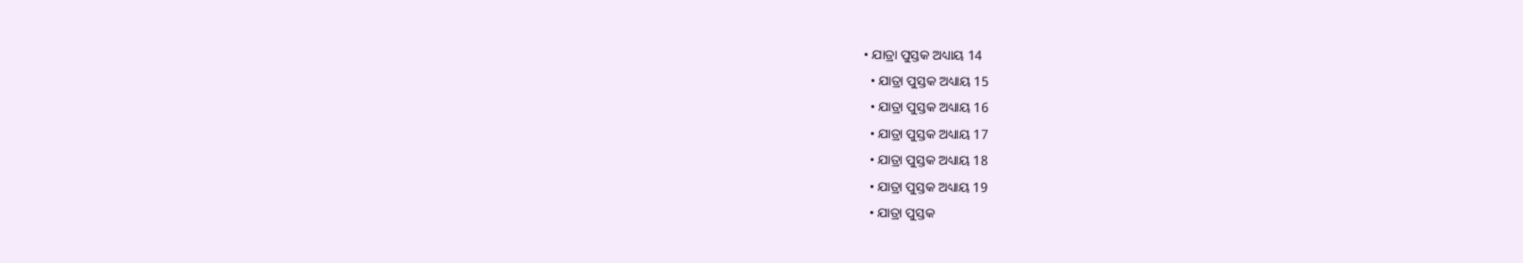• ଯାତ୍ରା ପୁସ୍ତକ ଅଧ୍ୟାୟ 14
  • ଯାତ୍ରା ପୁସ୍ତକ ଅଧ୍ୟାୟ 15
  • ଯାତ୍ରା ପୁସ୍ତକ ଅଧ୍ୟାୟ 16
  • ଯାତ୍ରା ପୁସ୍ତକ ଅଧ୍ୟାୟ 17
  • ଯାତ୍ରା ପୁସ୍ତକ ଅଧ୍ୟାୟ 18
  • ଯାତ୍ରା ପୁସ୍ତକ ଅଧ୍ୟାୟ 19
  • ଯାତ୍ରା ପୁସ୍ତକ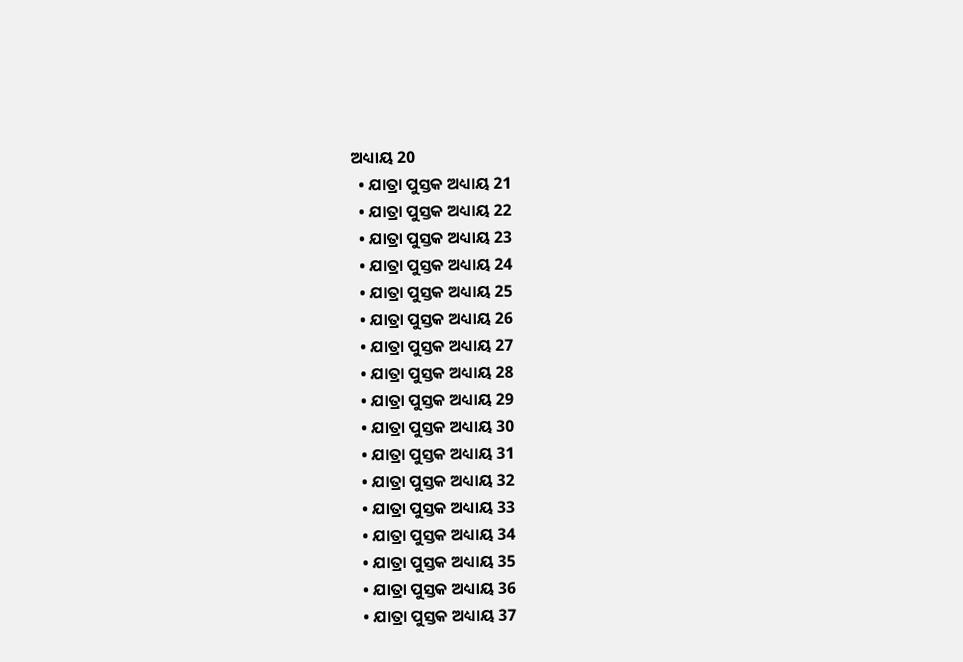ଅଧ୍ୟାୟ 20
  • ଯାତ୍ରା ପୁସ୍ତକ ଅଧ୍ୟାୟ 21
  • ଯାତ୍ରା ପୁସ୍ତକ ଅଧ୍ୟାୟ 22
  • ଯାତ୍ରା ପୁସ୍ତକ ଅଧ୍ୟାୟ 23
  • ଯାତ୍ରା ପୁସ୍ତକ ଅଧ୍ୟାୟ 24
  • ଯାତ୍ରା ପୁସ୍ତକ ଅଧ୍ୟାୟ 25
  • ଯାତ୍ରା ପୁସ୍ତକ ଅଧ୍ୟାୟ 26
  • ଯାତ୍ରା ପୁସ୍ତକ ଅଧ୍ୟାୟ 27
  • ଯାତ୍ରା ପୁସ୍ତକ ଅଧ୍ୟାୟ 28
  • ଯାତ୍ରା ପୁସ୍ତକ ଅଧ୍ୟାୟ 29
  • ଯାତ୍ରା ପୁସ୍ତକ ଅଧ୍ୟାୟ 30
  • ଯାତ୍ରା ପୁସ୍ତକ ଅଧ୍ୟାୟ 31
  • ଯାତ୍ରା ପୁସ୍ତକ ଅଧ୍ୟାୟ 32
  • ଯାତ୍ରା ପୁସ୍ତକ ଅଧ୍ୟାୟ 33
  • ଯାତ୍ରା ପୁସ୍ତକ ଅଧ୍ୟାୟ 34
  • ଯାତ୍ରା ପୁସ୍ତକ ଅଧ୍ୟାୟ 35
  • ଯାତ୍ରା ପୁସ୍ତକ ଅଧ୍ୟାୟ 36
  • ଯାତ୍ରା ପୁସ୍ତକ ଅଧ୍ୟାୟ 37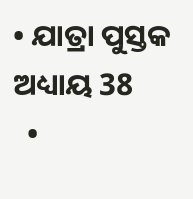• ଯାତ୍ରା ପୁସ୍ତକ ଅଧ୍ୟାୟ 38
  •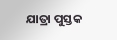ଯାତ୍ରା ପୁସ୍ତକ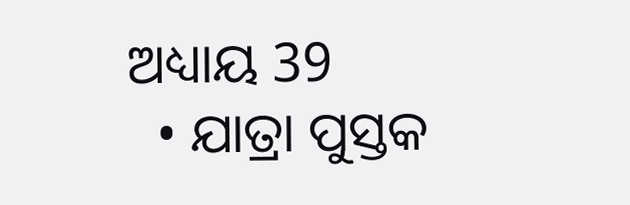ଅଧ୍ୟାୟ 39
  • ଯାତ୍ରା ପୁସ୍ତକ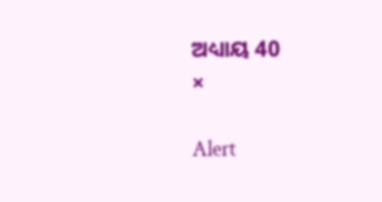ଅଧ୍ୟାୟ 40
×

Alert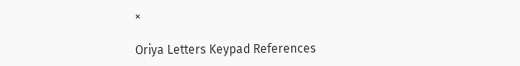×

Oriya Letters Keypad References